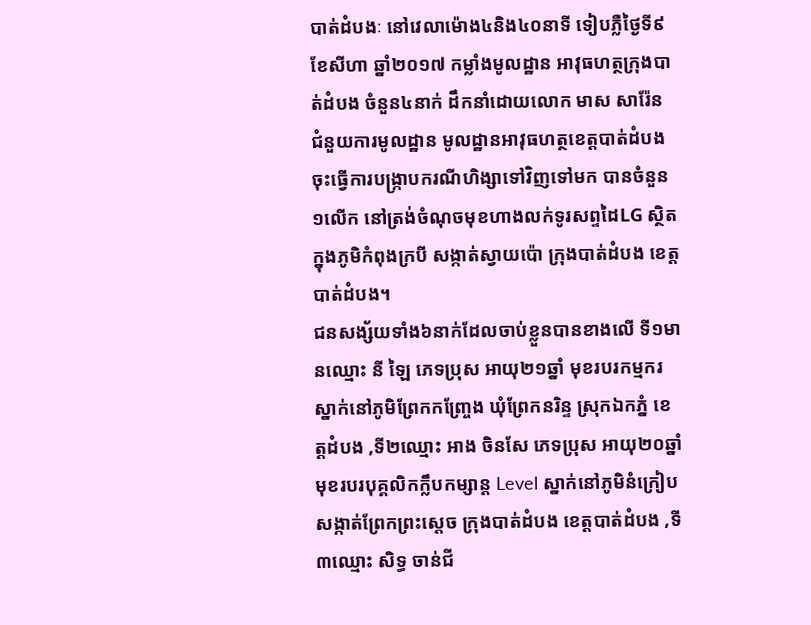បាត់ដំបងៈ នៅវេលាម៉ោង៤និង៤០នាទី ទៀបភ្លឺថ្ងៃទី៩ ខែសីហា ឆ្នាំ២០១៧ កម្លាំងមូលដ្ឋាន អាវុធហត្ថក្រុងបាត់ដំបង ចំនួន៤នាក់ ដឹកនាំដោយលោក មាស សារ៉ែន ជំនួយការមូលដ្ឋាន មូលដ្ឋានអាវុធហត្ថខេត្តបាត់ដំបង ចុះធ្វើការបង្រ្កាបករណីហិង្សាទៅវិញទៅមក បានចំនួន១លើក នៅត្រង់ចំណុចមុខហាងលក់ទូរសព្ទដៃLG ស្ថិតក្នុងភូមិកំពុងក្របី សង្កាត់ស្វាយប៉ោ ក្រុងបាត់ដំបង ខេត្តបាត់ដំបង។
ជនសង្ស័យទាំង៦នាក់ដែលចាប់ខ្លួនបានខាងលើ ទី១មានឈ្មោះ នី ឡៃ ភេទប្រុស អាយុ២១ឆ្នាំ មុខរបរកម្មករ ស្នាក់នៅភូមិព្រែកកញ្ច្រែង ឃុំព្រែកនរិន្ទ ស្រុកឯកភ្នំ ខេត្តដំបង ,ទី២ឈ្មោះ អាង ចិនសែ ភេទប្រុស អាយុ២០ឆ្នាំ មុខរបរបុគ្គលិកក្លឹបកម្សាន្ត Level ស្នាក់នៅភូមិនំក្រៀប សង្កាត់ព្រែកព្រះស្ដេច ក្រុងបាត់ដំបង ខេត្តបាត់ដំបង ,ទី៣ឈ្មោះ សិទ្ធ ចាន់ជី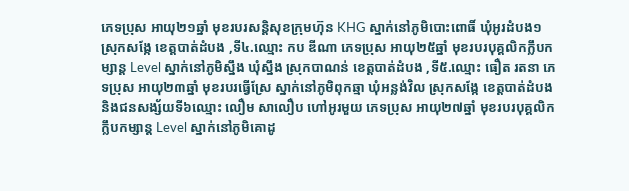ភេទប្រុស អាយុ២១ឆ្នាំ មុខរបរសន្តិសុខក្រុមហ៊ុន KHG ស្នាក់នៅភូមិបោះពោធិ៍ ឃុំអូរដំបង១ ស្រុកសង្កែ ខេត្តបាត់ដំបង ,ទី៤.ឈ្មោះ កប ឌីណា ភេទប្រុស អាយុ២៥ឆ្នាំ មុខរបរបុគ្គលិកក្លឹបកម្សាន្ត Level ស្នាក់នៅភូមិស្នឹង ឃុំស្នឹង ស្រុកបាណន់ ខេត្តបាត់ដំបង ,ទី៥.ឈ្មោះ ធឿត រតនា ភេទប្រុស អាយុ២៣ឆ្នាំ មុខរបរធ្វើស្រែ ស្នាក់នៅភូមិពុកឆ្មា ឃុំអន្លង់វិល ស្រុកសង្កែ ខេត្តបាត់ដំបង និងជនសង្ស័យទី៦ឈ្មោះ លឿម សាលឿប ហៅអូរមួយ ភេទប្រុស អាយុ២៧ឆ្នាំ មុខរបរបុគ្គលិកក្លឹបកម្សាន្ត Level ស្នាក់នៅភូមិគោដូ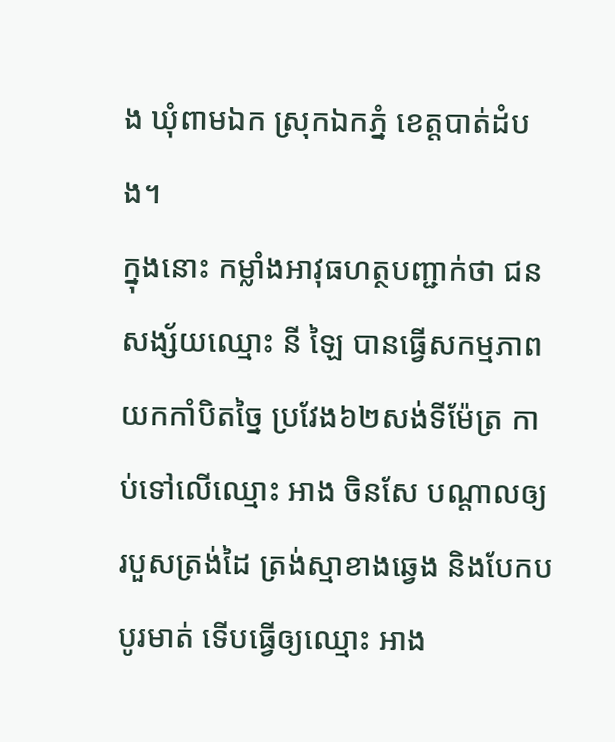ង ឃុំពាមឯក ស្រុកឯកភ្នំ ខេត្តបាត់ដំបង។
ក្នុងនោះ កម្លាំងអាវុធហត្ថបញ្ជាក់ថា ជនសង្ស័យឈ្មោះ នី ឡៃ បានធ្វើសកម្មភាពយកកាំបិតច្នៃ ប្រវែង៦២សង់ទីម៉ែត្រ កាប់ទៅលើឈ្មោះ អាង ចិនសែ បណ្ដាលឲ្យរបួសត្រង់ដៃ ត្រង់ស្មាខាងឆ្វេង និងបែកបបូរមាត់ ទើបធ្វើឲ្យឈ្មោះ អាង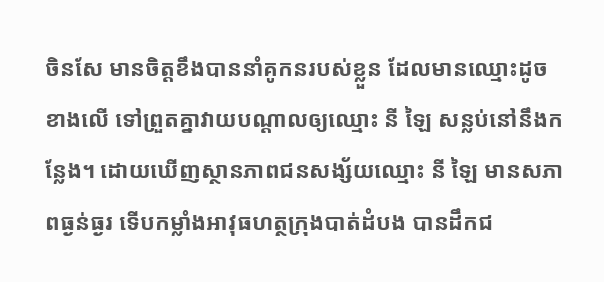ចិនសែ មានចិត្តខឹងបាននាំគូកនរបស់ខ្លួន ដែលមានឈ្មោះដូចខាងលើ ទៅព្រួតគ្នាវាយបណ្ដាលឲ្យឈ្មោះ នី ឡៃ សន្លប់នៅនឹងកន្លែង។ ដោយឃើញស្ថានភាពជនសង្ស័យឈ្មោះ នី ឡៃ មានសភាពធ្ងន់ធ្ងរ ទើបកម្លាំងអាវុធហត្ថក្រុងបាត់ដំបង បានដឹកជ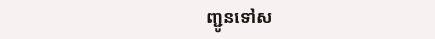ញ្ជូនទៅស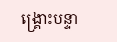ង្រ្គោះបន្ទា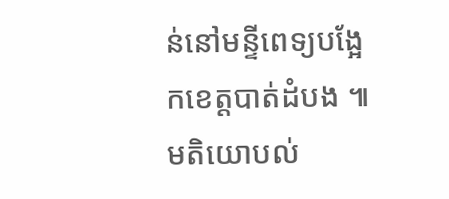ន់នៅមន្ទីពេទ្យបង្អែកខេត្តបាត់ដំបង ៕
មតិយោបល់